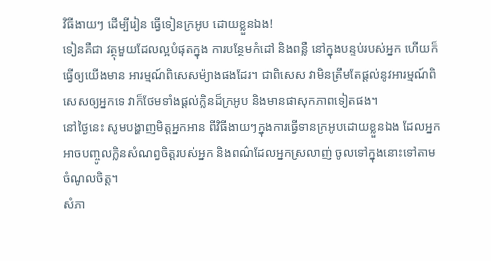វិធីងាយៗ ដើម្បីរៀន ធ្វើទៀនក្រអូប ដោយខ្លួនឯង!
ទៀនគឺជា វត្ថុមួយដែលល្អបំផុតក្នុង ការបន្ថែមកំដៅ និងពន្លឺ នៅក្នុងបន្ទប់របស់អ្នក ហើយក៏ធ្វើឲ្យយើងមាន អារម្មណ៍ពិសេសម៉្យាងផងដែរ។ ជាពិសេស វាមិនត្រឹមតែផ្តល់នូវអារម្មណ៍ពិសេសឲ្យអ្នកទេ វាក៏ថែមទាំងផ្តល់ក្លិនដ៏ក្រអូប និងមានផាសុកភាពទៀតផង។
នៅថ្ងៃនេះ សូមបង្ហាញមិត្តអ្នកអាន ពីវិធីងាយៗក្នុងការធ្វើទានក្រអូបដោយខ្លួនឯង ដែលអ្នកអាចបញ្ចូលក្លិនសំណព្វចិត្តរបស់អ្នក និងពណ៌ដែលអ្នកស្រលាញ់ ចូលទៅក្នុងនោះទៅតាមចំណូលចិត្ត។
សំភា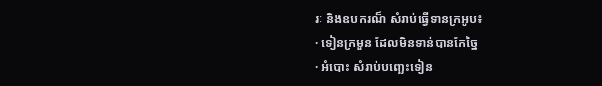រៈ និងឧបករណ៏ សំរាប់ធ្វើទានក្រអូប៖
· ទៀនក្រមួន ដែលមិនទាន់បានកែច្នៃ
· អំបោះ សំរាប់បញ្ឆេះទៀន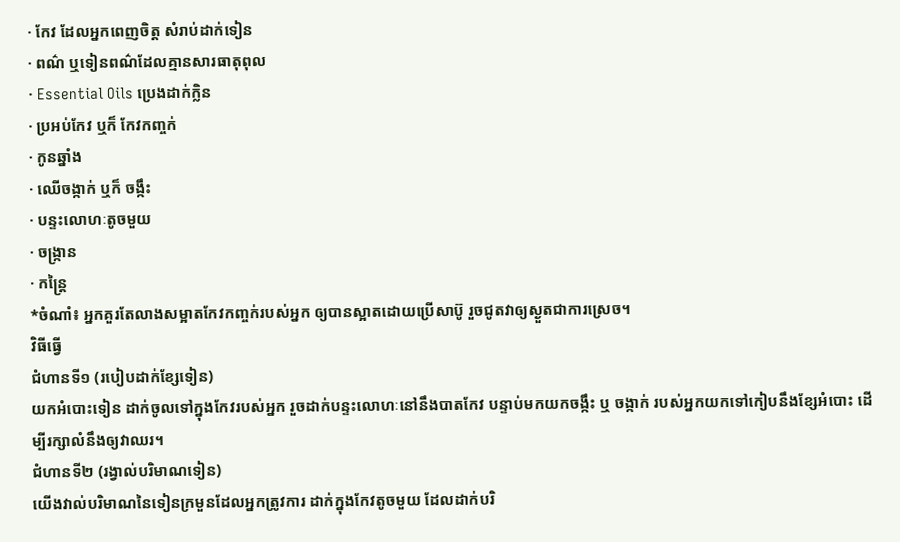· កែវ ដែលអ្នកពេញចិត្ត សំរាប់ដាក់ទៀន
· ពណ៌ ឬទៀនពណ៌ដែលគ្មានសារធាតុពុល
· Essential Oils ប្រេងដាក់ក្លិន
· ប្រអប់កែវ ឬក៏ កែវកញ្ចក់
· កូនឆ្នាំង
· ឈើចង្កាក់ ឬក៏ ចង្កឹះ
· បន្ទះលោហៈតូចមួយ
· ចង្រ្កាន
· កន្រ្តៃ
*ចំណាំ៖ អ្នកគួរតែលាងសម្អាតកែវកញ្ចក់របស់អ្នក ឲ្យបានស្អាតដោយប្រើសាប៊ូ រួចជូតវាឲ្យស្ងួតជាការស្រេច។
វិធីធ្វើ
ជំហានទី១ (របៀបដាក់ខ្សែទៀន)
យកអំបោះទៀន ដាក់ចូលទៅក្នុងកែវរបស់អ្នក រួចដាក់បន្ទះលោហៈនៅនឹងបាតកែវ បន្ទាប់មកយកចង្កឹះ ឬ ចង្កាក់ របស់អ្នកយកទៅកៀបនឹងខ្សែអំបោះ ដើម្បីរក្សាលំនឹងឲ្យវាឈរ។
ជំហានទី២ (រង្វាល់បរិមាណទៀន)
យើងវាល់បរិមាណនៃទៀនក្រមួនដែលអ្នកត្រូវការ ដាក់ក្នុងកែវតូចមួយ ដែលដាក់បរិ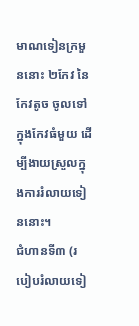មាណទៀនក្រមួននោះ ២កែវ នៃកែវតូច ចូលទៅក្នុងកែវធំមួយ ដើម្បីងាយស្រួលក្នុងការរំលាយទៀននោះ។
ជំហានទី៣ (របៀបរំលាយទៀ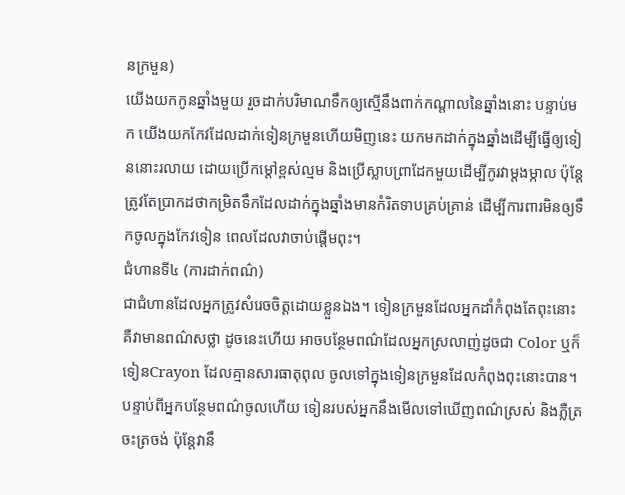នក្រមួន)
យើងយកកូនឆ្នាំងមួយ រួចដាក់បរិមាណទឹកឲ្យស្មើនឹងពាក់កណ្តាលនៃឆ្នាំងនោះ បន្ទាប់មក យើងយកកែវដែលដាក់ទៀនក្រមួនហើយមិញនេះ យកមកដាក់ក្នុងឆ្នាំងដើម្បីធ្វើឲ្យទៀននោះរលាយ ដោយប្រើកម្តៅខ្ពស់ល្មម និងប្រើស្លាបព្រាដែកមួយដើម្បីកូរវាម្តងម្កាល ប៉ុន្តែត្រូវតែប្រាកដថាកម្រិតទឹកដែលដាក់ក្នុងឆ្នាំងមានកំរិតទាបគ្រប់គ្រាន់ ដើម្បីការពារមិនឲ្យទឹកចូលក្នុងកែវទៀន ពេលដែលវាចាប់ផ្តើមពុះ។
ជំហានទី៤ (ការដាក់ពណ៌)
ជាជំហានដែលអ្នកត្រូវសំរេចចិត្តដោយខ្លួនឯង។ ទៀនក្រមួនដែលអ្នកដាំកំពុងតែពុះនោះ គឺវាមានពណ៌សថ្លា ដូចនេះហើយ អាចបន្ថែមពណ៌ដែលអ្នកស្រលាញ់ដូចជា Color ឬក៏ ទៀនCrayon ដែលគ្មានសារធាតុពុល ចូលទៅក្នុងទៀនក្រមួនដែលកំពុងពុះនោះបាន។
បន្ទាប់ពីអ្នកបន្ថែមពណ៌ចូលហើយ ទៀនរបស់អ្នកនឹងមើលទៅឃើញពណ៌ស្រស់ និងភ្លឺត្រចះត្រចង់ ប៉ុន្តែវានឹ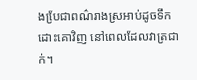ងបែ្រជាពណ៌រាងស្រអាប់ដូចទឹកដោះគោវិញ នៅពេលដែលវាត្រជាក់។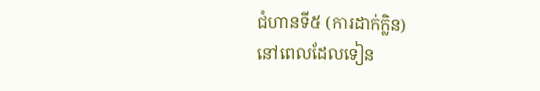ជំហានទី៥ (ការដាក់ក្លិន)
នៅពេលដែលទៀន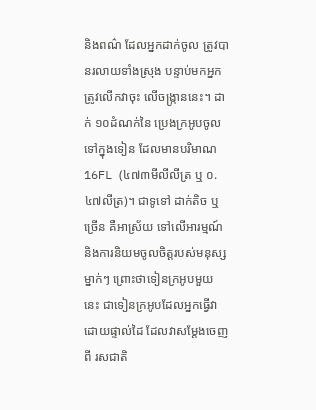និងពណ៌ ដែលអ្នកដាក់ចូល ត្រូវបានរលាយទាំងស្រុង បន្ទាប់មកអ្នកត្រូវលើកវាចុះ លើចង្រ្កាននេះ។ ដាក់ ១០ដំណក់នៃ ប្រេងក្រអូបចូលទៅក្នុងទៀន ដែលមានបរិមាណ 16FL (៤៧៣មីលីលីត្រ ឬ ០.៤៧លីត្រ)។ ជាទូទៅ ដាក់តិច ឬច្រើន គឺអាស្រ័យ ទៅលើអារម្មណ៍ និងការនិយមចូលចិត្តរបស់មនុស្សម្នាក់ៗ ព្រោះថាទៀនក្រអូបមួយនេះ ជាទៀនក្រអូបដែលអ្នកធ្វើវាដោយផ្ទាល់ដៃ ដែលវាសម្តែងចេញពី រសជាតិ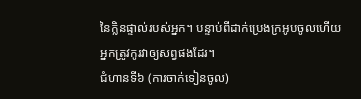នៃក្លិនផ្ទាល់របស់អ្នក។ បន្ទាប់ពីដាក់ប្រេងក្រអូបចូលហើយ អ្នកត្រូវកូរវាឲ្យសព្វផងដែរ។
ជំហានទី៦ (ការចាក់ទៀនចូល)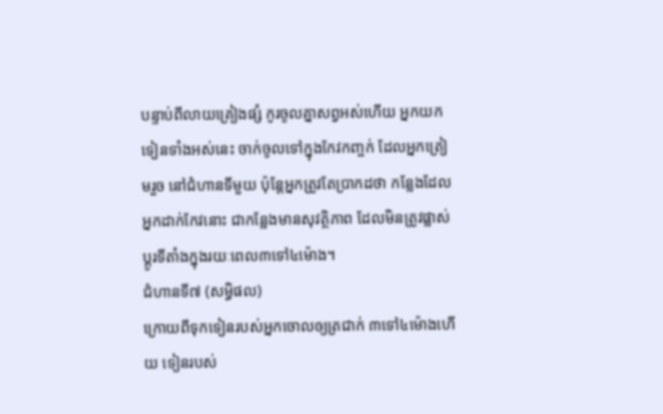បន្ទាប់ពីលាយគ្រៀងផ្សំ កូរចូលគ្នាសព្វអស់ហើយ អ្នកយកទៀនទាំងអស់នេះ ចាក់ចូលទៅក្នុងកែវកញ្ចក់ ដែលអ្នកត្រៀមរួច នៅជំហានទីមួយ ប៉ុន្តែអ្នកត្រូវតែប្រាកដថា កន្លែងដែលអ្នកដាក់កែវនោះ ជាកន្លែងមានសុវត្ថិភាព ដែលមិនត្រូវផ្លាស់ប្តូរទីតាំងក្នុងរយៈពេល៣ទៅ៤ម៉ោង។
ជំហានទី៧ (សម្ធិផល)
ក្រោយពីទុកទៀនរបស់អ្នកចោលឲ្យត្រជាក់ ៣ទៅ៤ម៉ោងហើយ ទៀនរបស់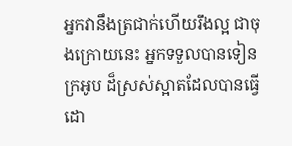អ្នកវានឹងត្រជាក់ហើយរឹងល្អ ជាចុងក្រោយនេះ អ្នកទទួលបានទៀនក្រអូប ដ៏ស្រស់ស្អាតដែលបានធ្វើដោ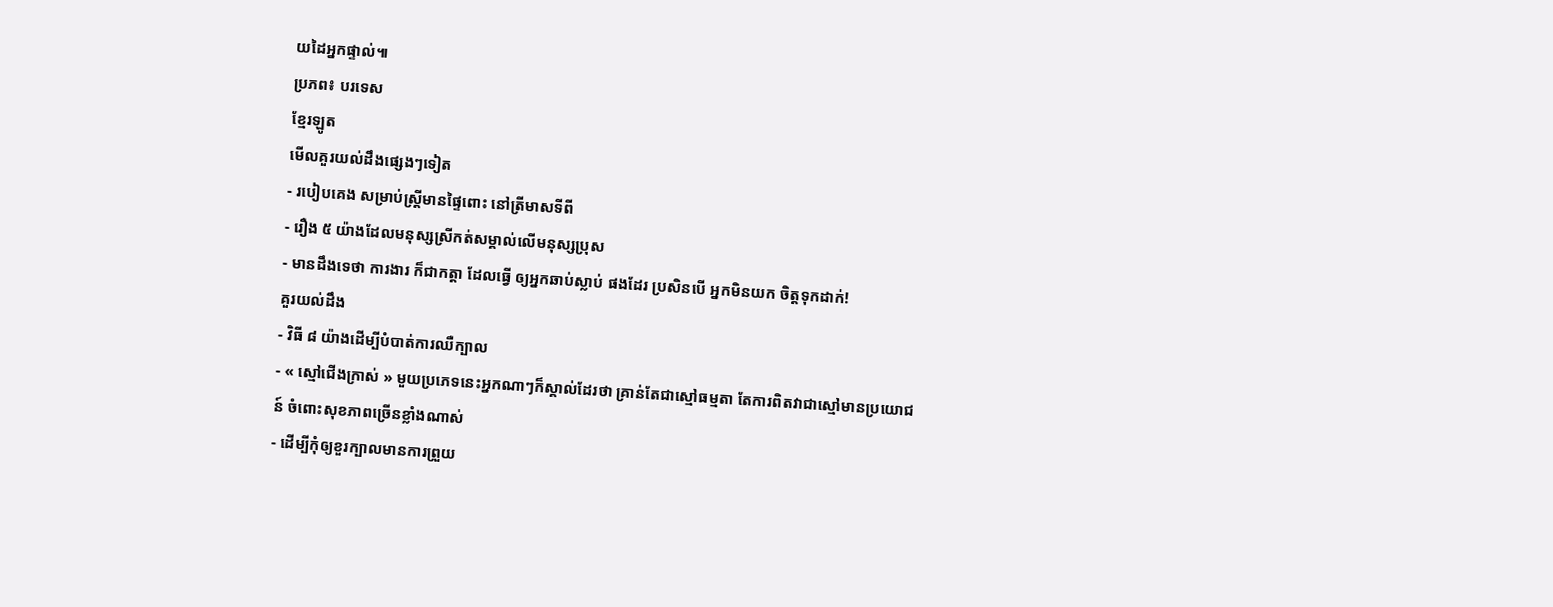យដៃអ្នកផ្ទាល់៕
ប្រភព៖ បរទេស
ខ្មែរឡូត
មើលគួរយល់ដឹងផ្សេងៗទៀត
- របៀបគេង សម្រាប់ស្ត្រីមានផ្ទៃពោះ នៅត្រីមាសទីពី
- រឿង ៥ យ៉ាងដែលមនុស្សស្រីកត់សម្គាល់លើមនុស្សប្រុស
- មានដឹងទេថា ការងារ ក៏ជាកត្តា ដែលធ្វើ ឲ្យអ្នកឆាប់ស្លាប់ ផងដែរ ប្រសិនបើ អ្នកមិនយក ចិត្តទុកដាក់!
គួរយល់ដឹង
- វិធី ៨ យ៉ាងដើម្បីបំបាត់ការឈឺក្បាល
- « ស្មៅជើងក្រាស់ » មួយប្រភេទនេះអ្នកណាៗក៏ស្គាល់ដែរថា គ្រាន់តែជាស្មៅធម្មតា តែការពិតវាជាស្មៅមានប្រយោជន៍ ចំពោះសុខភាពច្រើនខ្លាំងណាស់
- ដើម្បីកុំឲ្យខួរក្បាលមានការព្រួយ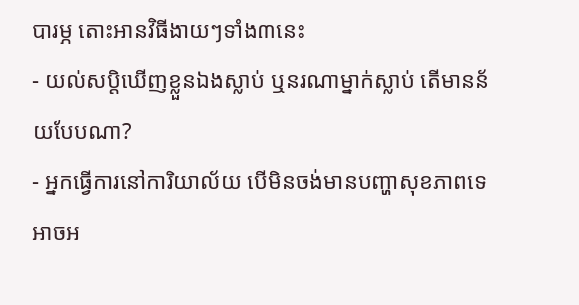បារម្ភ តោះអានវិធីងាយៗទាំង៣នេះ
- យល់សប្តិឃើញខ្លួនឯងស្លាប់ ឬនរណាម្នាក់ស្លាប់ តើមានន័យបែបណា?
- អ្នកធ្វើការនៅការិយាល័យ បើមិនចង់មានបញ្ហាសុខភាពទេ អាចអ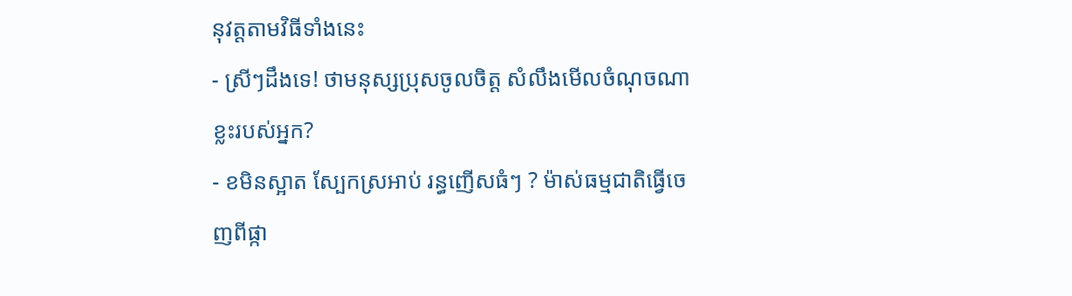នុវត្តតាមវិធីទាំងនេះ
- ស្រីៗដឹងទេ! ថាមនុស្សប្រុសចូលចិត្ត សំលឹងមើលចំណុចណាខ្លះរបស់អ្នក?
- ខមិនស្អាត ស្បែកស្រអាប់ រន្ធញើសធំៗ ? ម៉ាស់ធម្មជាតិធ្វើចេញពីផ្កា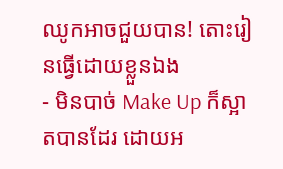ឈូកអាចជួយបាន! តោះរៀនធ្វើដោយខ្លួនឯង
- មិនបាច់ Make Up ក៏ស្អាតបានដែរ ដោយអ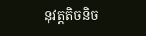នុវត្តតិចនិច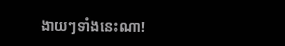ងាយៗទាំងនេះណា!